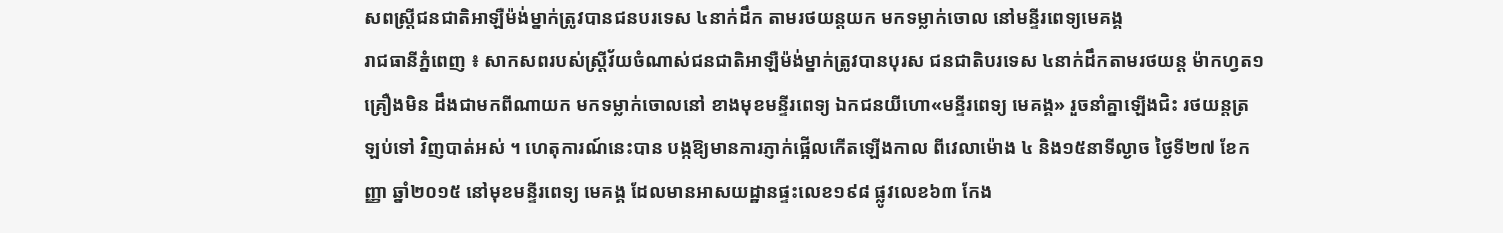សពស្ត្រីជនជាតិអាឡឺម៉ង់ម្នាក់ត្រូវបានជនបរទេស ៤នាក់ដឹក តាមរថយន្តយក មកទម្លាក់ចោល នៅមន្ទីរពេទ្យមេគង្គ
រាជធានីភ្នំពេញ ៖ សាកសពរបស់ស្ត្រីវ័យចំណាស់ជនជាតិអាឡឺម៉ង់ម្នាក់ត្រូវបានបុរស ជនជាតិបរទេស ៤នាក់ដឹកតាមរថយន្ត ម៉ាកហ្វត១គ្រឿងមិន ដឹងជាមកពីណាយក មកទម្លាក់ចោលនៅ ខាងមុខមន្ទីរពេទ្យ ឯកជនយីហោ«មន្ទីរពេទ្យ មេគង្គ» រួចនាំគ្នាឡើងជិះ រថយន្តត្រឡប់ទៅ វិញបាត់អស់ ។ ហេតុការណ៍នេះបាន បង្កឱ្យមានការភ្ញាក់ផ្អើលកើតឡើងកាល ពីវេលាម៉ោង ៤ និង១៥នាទីល្ងាច ថ្ងៃទី២៧ ខែកញ្ញា ឆ្នាំ២០១៥ នៅមុខមន្ទីរពេទ្យ មេគង្គ ដែលមានអាសយដ្ឋានផ្ទះលេខ១៩៨ ផ្លូវលេខ៦៣ កែង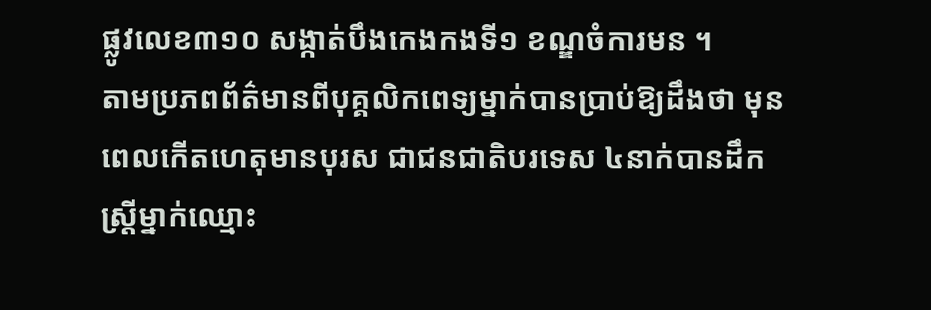ផ្លូវលេខ៣១០ សង្កាត់បឹងកេងកងទី១ ខណ្ឌចំការមន ។
តាមប្រភពព័ត៌មានពីបុគ្គលិកពេទ្យម្នាក់បានប្រាប់ឱ្យដឹងថា មុនពេលកើតហេតុមានបុរស ជាជនជាតិបរទេស ៤នាក់បានដឹក ស្ត្រីម្នាក់ឈ្មោះ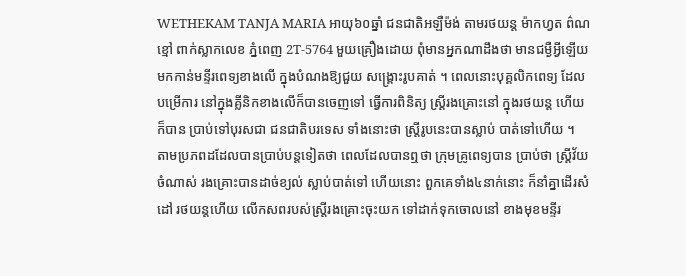WETHEKAM TANJA MARIA អាយុ៦០ឆ្នាំ ជនជាតិអឡឺម៉ង់ តាមរថយន្ត ម៉ាកហ្វត ព៌ណខ្មៅ ពាក់ស្លាកលេខ ភ្នំពេញ 2T-5764 មួយគ្រឿងដោយ ពុំមានអ្នកណាដឹងថា មានជម្ងឺអ្វីឡើយ មកកាន់មន្ទីរពេទ្យខាងលើ ក្នុងបំណងឱ្យជួយ សង្គ្រោះរូបគាត់ ។ ពេលនោះបុគ្គលិកពេទ្យ ដែលបម្រើការ នៅក្នុងគ្លីនិកខាងលើក៏បានចេញទៅ ធ្វើការពិនិត្យ ស្ត្រីរងគ្រោះនៅ ក្នុងរថយន្ត ហើយក៏បាន ប្រាប់ទៅបុរសជា ជនជាតិបរទេស ទាំងនោះថា ស្ត្រីរូបនេះបានស្លាប់ បាត់ទៅហើយ ។
តាមប្រភពដដែលបានប្រាប់បន្តទៀតថា ពេលដែលបានឮថា ក្រុមគ្រូពេទ្យបាន ប្រាប់ថា ស្ត្រីវ័យចំណាស់ រងគ្រោះបានដាច់ខ្យល់ ស្លាប់បាត់ទៅ ហើយនោះ ពួកគេទាំង៤នាក់នោះ ក៏នាំគ្នាដើរសំដៅ រថយន្តហើយ លើកសពរបស់ស្ត្រីរងគ្រោះចុះយក ទៅដាក់ទុកចោលនៅ ខាងមុខមន្ទីរ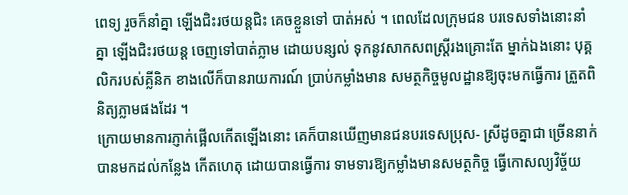ពេទ្យ រួចក៏នាំគ្នា ឡើងជិះរថយន្តជិះ គេចខ្លួនទៅ បាត់អស់ ។ ពេលដែលក្រុមជន បរទេសទាំងនោះនាំគ្នា ឡើងជិះរថយន្ត ចេញទៅបាត់ភ្លាម ដោយបន្សល់ ទុកនូវសាកសពស្ត្រីរងគ្រោះតែ ម្នាក់ឯងនោះ បុគ្គលិករបស់គ្លីនិក ខាងលើក៏បានរាយការណ៍ ប្រាប់កម្លាំងមាន សមត្ថកិច្ចមូលដ្ឋានឱ្យចុះមកធ្វើការ ត្រួតពិនិត្យភ្លាមផងដែរ ។
ក្រោយមានការភ្ញាក់ផ្អើលកើតឡើងនោះ គេក៏បានឃើញមានជនបរទេសប្រុស- ស្រីដូចគ្នាជា ច្រើននាក់បានមកដល់កន្លែង កើតហេតុ ដោយបានធ្វើការ ទាមទារឱ្យកម្លាំងមានសមត្ថកិច្ច ធ្វើកោសល្យវិច្ច័យ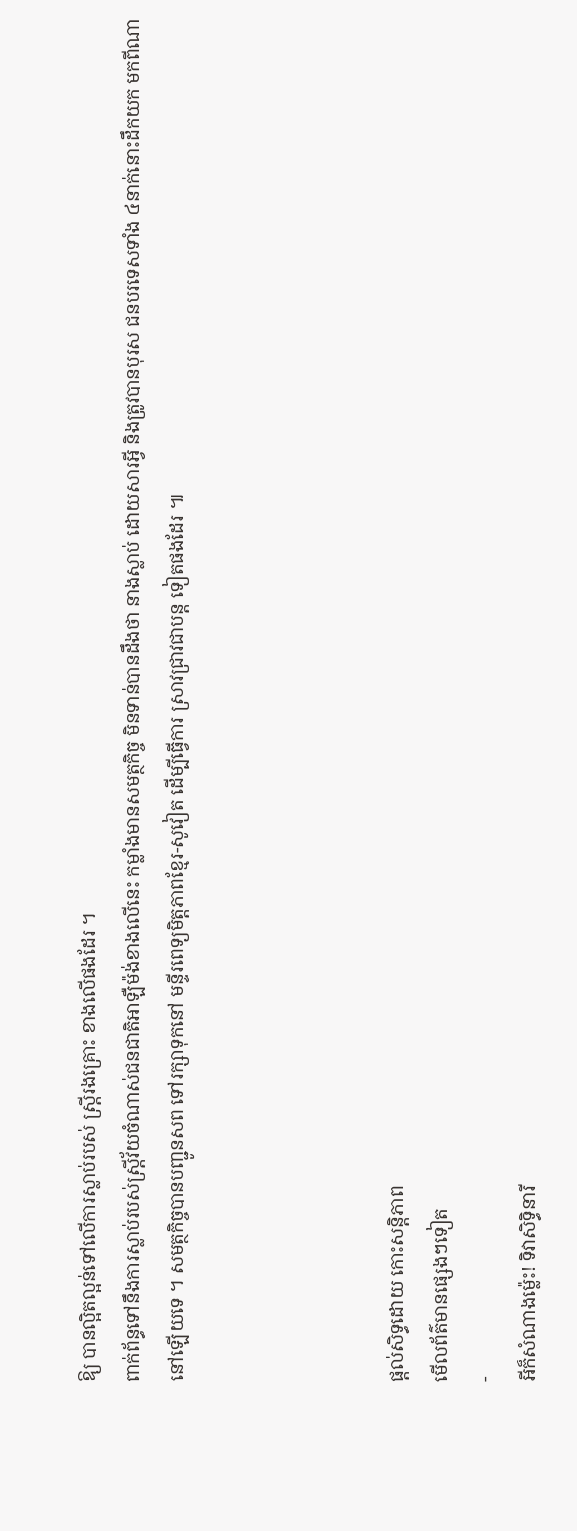ឱ្យ បានល្អិតល្អន់ទៅលើការស្លាប់របស់ ស្ត្រីរងគ្រោះ ខាងលើផងដែរ ។
ពាក់ព័ន្ធទៅនឹងការស្លាប់របស់ស្ត្រីវ័យចំណាស់ជនជាតិអាឡឺម៉ង់ខាងលើនេះ កម្លាំងមានសមត្ថកិច្ច មិនទាន់បានដឹងថា នាងស្លាប់ ដោយសារអ្វី និងត្រូវបានបុរស ជនបរទេសទាំង ៤នាក់នោះដឹកយក មកពីណា នៅឡើយទេ ។ សមត្ថកិច្ចបានបញ្ជូនសព ទៅរក្សាទុកនៅ មន្ទីរពេទ្យមិត្តភាពខ្មែរ-សូវៀត ដើម្បីធ្វើការ ស្រាវជ្រាវជាបន្ត ទៀតផងដែរ ៕




ផ្តល់សិទ្ធដោយ កោះសន្តិភាព
មើលព័ត៌មានផ្សេងៗទៀត
-
អីក៏សំណាងម្ល៉េះ! ទិវាសិទ្ធិនារី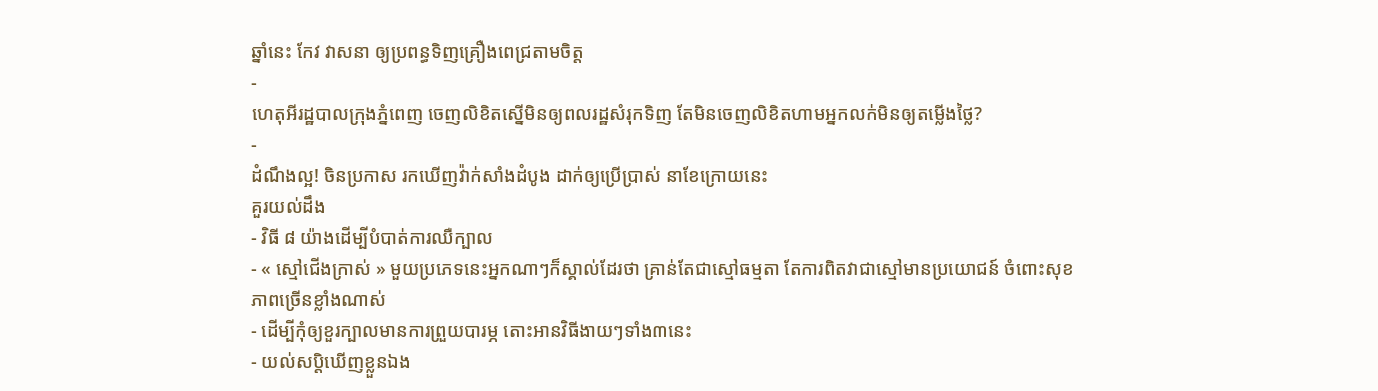ឆ្នាំនេះ កែវ វាសនា ឲ្យប្រពន្ធទិញគ្រឿងពេជ្រតាមចិត្ត
-
ហេតុអីរដ្ឋបាលក្រុងភ្នំពេញ ចេញលិខិតស្នើមិនឲ្យពលរដ្ឋសំរុកទិញ តែមិនចេញលិខិតហាមអ្នកលក់មិនឲ្យតម្លើងថ្លៃ?
-
ដំណឹងល្អ! ចិនប្រកាស រកឃើញវ៉ាក់សាំងដំបូង ដាក់ឲ្យប្រើប្រាស់ នាខែក្រោយនេះ
គួរយល់ដឹង
- វិធី ៨ យ៉ាងដើម្បីបំបាត់ការឈឺក្បាល
- « ស្មៅជើងក្រាស់ » មួយប្រភេទនេះអ្នកណាៗក៏ស្គាល់ដែរថា គ្រាន់តែជាស្មៅធម្មតា តែការពិតវាជាស្មៅមានប្រយោជន៍ ចំពោះសុខភាពច្រើនខ្លាំងណាស់
- ដើម្បីកុំឲ្យខួរក្បាលមានការព្រួយបារម្ភ តោះអានវិធីងាយៗទាំង៣នេះ
- យល់សប្តិឃើញខ្លួនឯង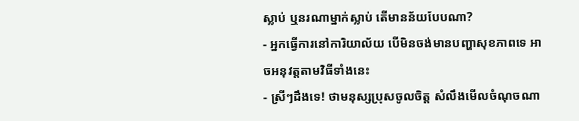ស្លាប់ ឬនរណាម្នាក់ស្លាប់ តើមានន័យបែបណា?
- អ្នកធ្វើការនៅការិយាល័យ បើមិនចង់មានបញ្ហាសុខភាពទេ អាចអនុវត្តតាមវិធីទាំងនេះ
- ស្រីៗដឹងទេ! ថាមនុស្សប្រុសចូលចិត្ត សំលឹងមើលចំណុចណា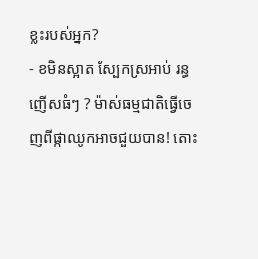ខ្លះរបស់អ្នក?
- ខមិនស្អាត ស្បែកស្រអាប់ រន្ធញើសធំៗ ? ម៉ាស់ធម្មជាតិធ្វើចេញពីផ្កាឈូកអាចជួយបាន! តោះ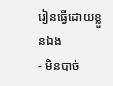រៀនធ្វើដោយខ្លួនឯង
- មិនបាច់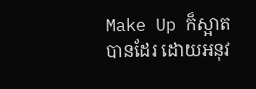Make Up ក៏ស្អាតបានដែរ ដោយអនុវ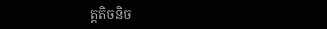ត្តតិចនិច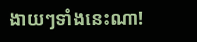ងាយៗទាំងនេះណា!